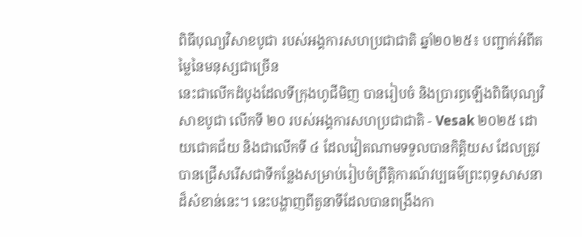ពិធីបុណ្យវិសាខបូជា របស់អង្គការសហប្រជាជាតិ ឆ្នាំ២០២៥៖ បញ្ជាក់អំពីតម្លៃនៃមនុស្សជាច្រើន
នេះជាលើកដំបូងដែលទីក្រុងហូជីមិញ បានរៀបចំ និងប្រារព្ធឡើងពិធីបុណ្យវិសាខបូជា លើកទី ២០ របស់អង្គការសហប្រជាជាតិ - Vesak ២០២៥ ដោយជោគជ័យ និងជាលើកទី ៤ ដែលវៀតណាមទទួលបានកិត្តិយស ដែលត្រូវបានជ្រើសរើសជាទីកន្លែងសម្រាប់រៀបចំព្រឹត្តិការណ៍វប្បធម៌ព្រះពុទ្ធសាសនាដ៏សំខាន់នេះ។ នេះបង្ហាញពីតួនាទីដែលបានពង្រឹងកា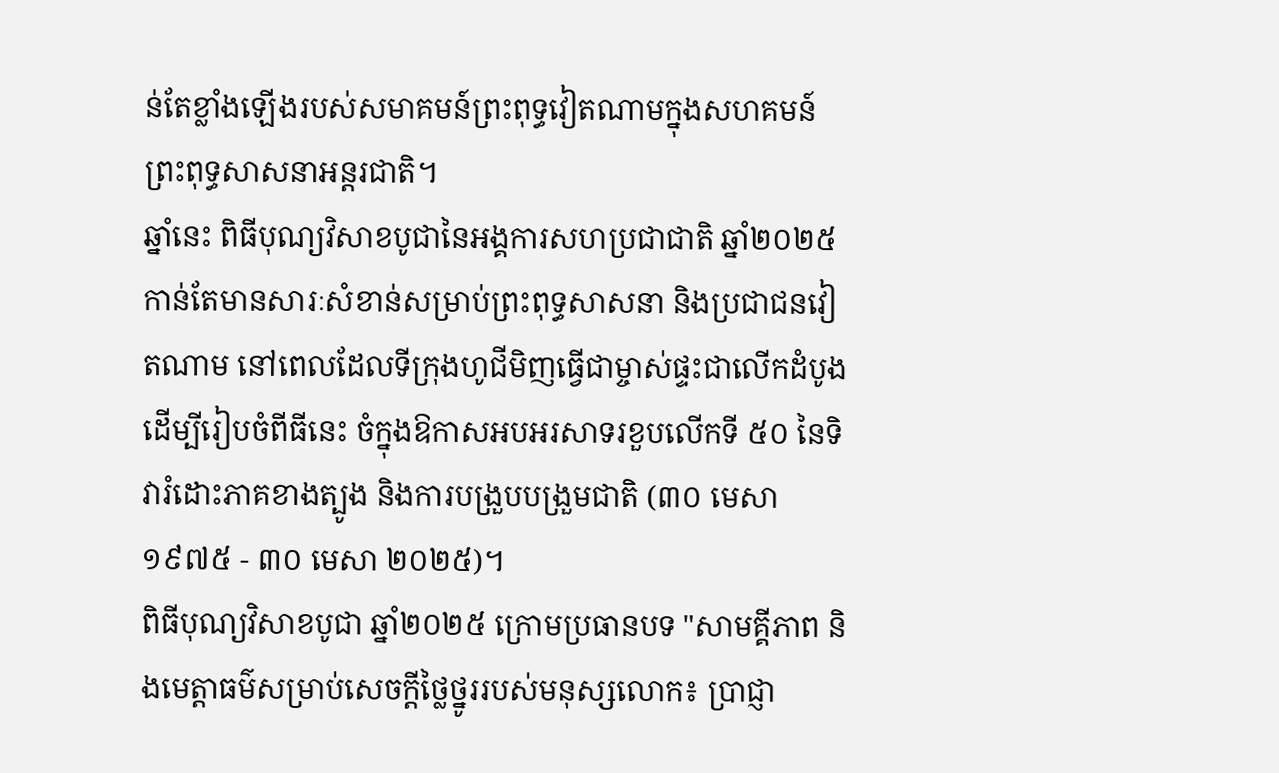ន់តែខ្លាំងឡើងរបស់សមាគមន៍ព្រះពុទ្ធវៀតណាមក្នុងសហគមន៍ព្រះពុទ្ធសាសនាអន្តរជាតិ។
ឆ្នាំនេះ ពិធីបុណ្យវិសាខបូជានៃអង្គការសហប្រជាជាតិ ឆ្នាំ២០២៥ កាន់តែមានសារៈសំខាន់សម្រាប់ព្រះពុទ្ធសាសនា និងប្រជាជនវៀតណាម នៅពេលដែលទីក្រុងហូជីមិញធ្វើជាម្ចាស់ផ្ទះជាលើកដំបូង ដើម្បីរៀបចំពីធីនេះ ចំក្នុងឱកាសអបអរសាទរខួបលើកទី ៥០ នៃទិវារំដោះភាគខាងត្បូង និងការបង្រួបបង្រួមជាតិ (៣០ មេសា ១៩៧៥ - ៣០ មេសា ២០២៥)។
ពិធីបុណ្យវិសាខបូជា ឆ្នាំ២០២៥ ក្រោមប្រធានបទ "សាមគ្គីភាព និងមេត្តាធម៌សម្រាប់សេចក្តីថ្លៃថ្នូររបស់មនុស្សលោក៖ ប្រាជ្ញា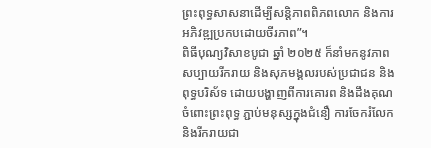ព្រះពុទ្ធសាសនាដើម្បីសន្តិភាពពិភពលោក និងការអភិវឌ្ឍប្រកបដោយចីរភាព”។
ពិធីបុណ្យវិសាខបូជា ឆ្នាំ ២០២៥ ក៏នាំមកនូវភាពសប្បាយរីករាយ និងសុភមង្គលរបស់ប្រជាជន និងពុទ្ធបរិស័ទ ដោយបង្ហាញពីការគោរព និងដឹងគុណចំពោះព្រះពុទ្ធ ភ្ជាប់មនុស្សក្នុងជំនឿ ការចែករំលែក និងរីករាយជា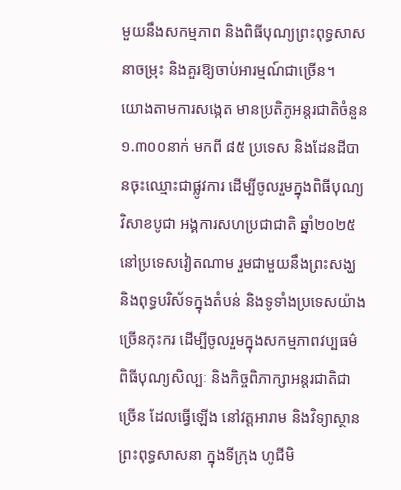មួយនឹងសកម្មភាព និងពិធីបុណ្យព្រះពុទ្ធសាសនាចម្រុះ និងគួរឱ្យចាប់អារម្មណ៍ជាច្រើន។
យោងតាមការសង្កេត មានប្រតិភូអន្តរជាតិចំនួន ១.៣០០នាក់ មកពី ៨៥ ប្រទេស និងដែនដីបានចុះឈ្មោះជាផ្លូវការ ដើម្បីចូលរួមក្នុងពិធីបុណ្យវិសាខបូជា អង្គការសហប្រជាជាតិ ឆ្នាំ២០២៥ នៅប្រទេសវៀតណាម រួមជាមួយនឹងព្រះសង្ឃ និងពុទ្ធបរិស័ទក្នុងតំបន់ និងទូទាំងប្រទេសយ៉ាងច្រើនកុះករ ដើម្បីចូលរួមក្នុងសកម្មភាពវប្បធម៌ ពិធីបុណ្យសិល្បៈ និងកិច្ចពិភាក្សាអន្តរជាតិជាច្រើន ដែលធ្វើឡើង នៅវត្តអារាម និងវិទ្យាស្ថានព្រះពុទ្ធសាសនា ក្នុងទីក្រុង ហូជីមិ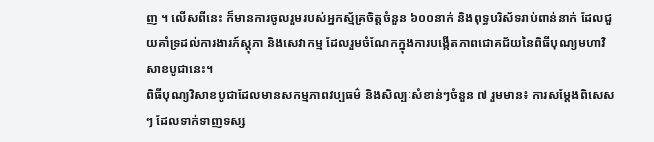ញ ។ លើសពីនេះ ក៏មានការចូលរួមរបស់អ្នកស្ម័គ្រចិត្តចំនួន ៦០០នាក់ និងពុទ្ធបរិស័ទរាប់ពាន់នាក់ ដែលជួយគាំទ្រដល់ការងារភ៍ស្តុភា និងសេវាកម្ម ដែលរួមចំណែកក្នុងការបង្កើតភាពជោគជ័យនៃពិធីបុណ្យមហាវិសាខបូជានេះ។
ពិធីបុណ្យវិសាខបូជាដែលមានសកម្មភាពវប្បធម៌ និងសិល្បៈសំខាន់ៗចំនួន ៧ រួមមាន៖ ការសម្តែងពិសេសៗ ដែលទាក់ទាញទស្ស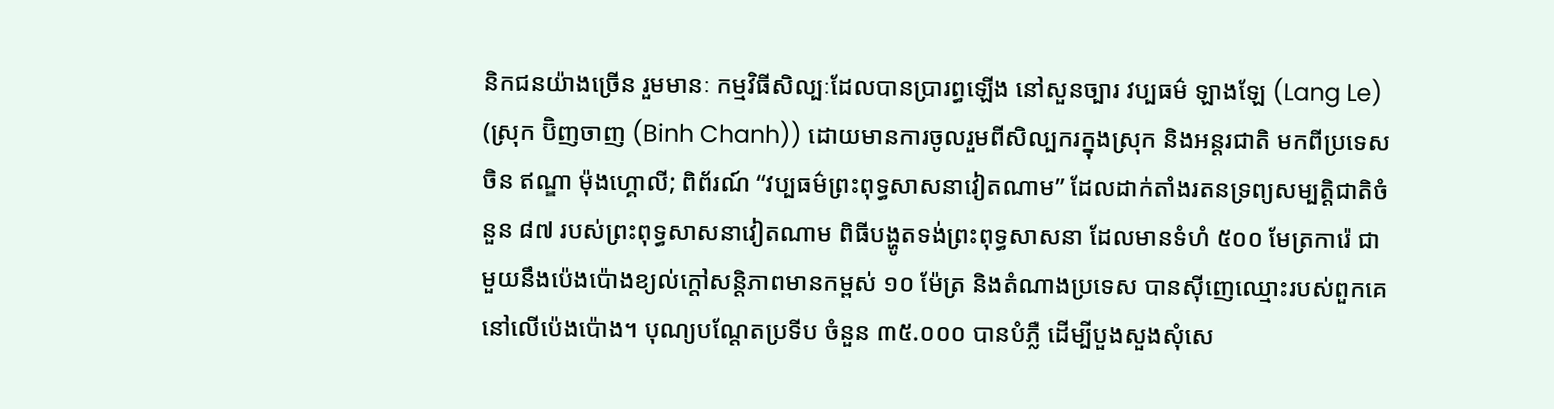និកជនយ៉ាងច្រើន រួមមានៈ កម្មវិធីសិល្បៈដែលបានប្រារព្ធឡើង នៅសួនច្បារ វប្បធម៌ ឡាងឡែ (Lang Le) (ស្រុក ប៊ិញចាញ (Binh Chanh)) ដោយមានការចូលរួមពីសិល្បករក្នុងស្រុក និងអន្តរជាតិ មកពីប្រទេសចិន ឥណ្ឌា ម៉ុងហ្គោលី; ពិព័រណ៍ “វប្បធម៌ព្រះពុទ្ធសាសនាវៀតណាម” ដែលដាក់តាំងរតនទ្រព្យសម្បត្តិជាតិចំនួន ៨៧ របស់ព្រះពុទ្ធសាសនាវៀតណាម ពិធីបង្ហូតទង់ព្រះពុទ្ធសាសនា ដែលមានទំហំ ៥០០ មែត្រការ៉េ ជាមួយនឹងប៉េងប៉ោងខ្យល់ក្តៅសន្តិភាពមានកម្ពស់ ១០ ម៉ែត្រ និងតំណាងប្រទេស បានស៊ីញេឈ្មោះរបស់ពួកគេនៅលើប៉េងប៉ោង។ បុណ្យបណ្តែតប្រទីប ចំនួន ៣៥.០០០ បានបំភ្លឺ ដើម្បីបួងសួងសុំសេ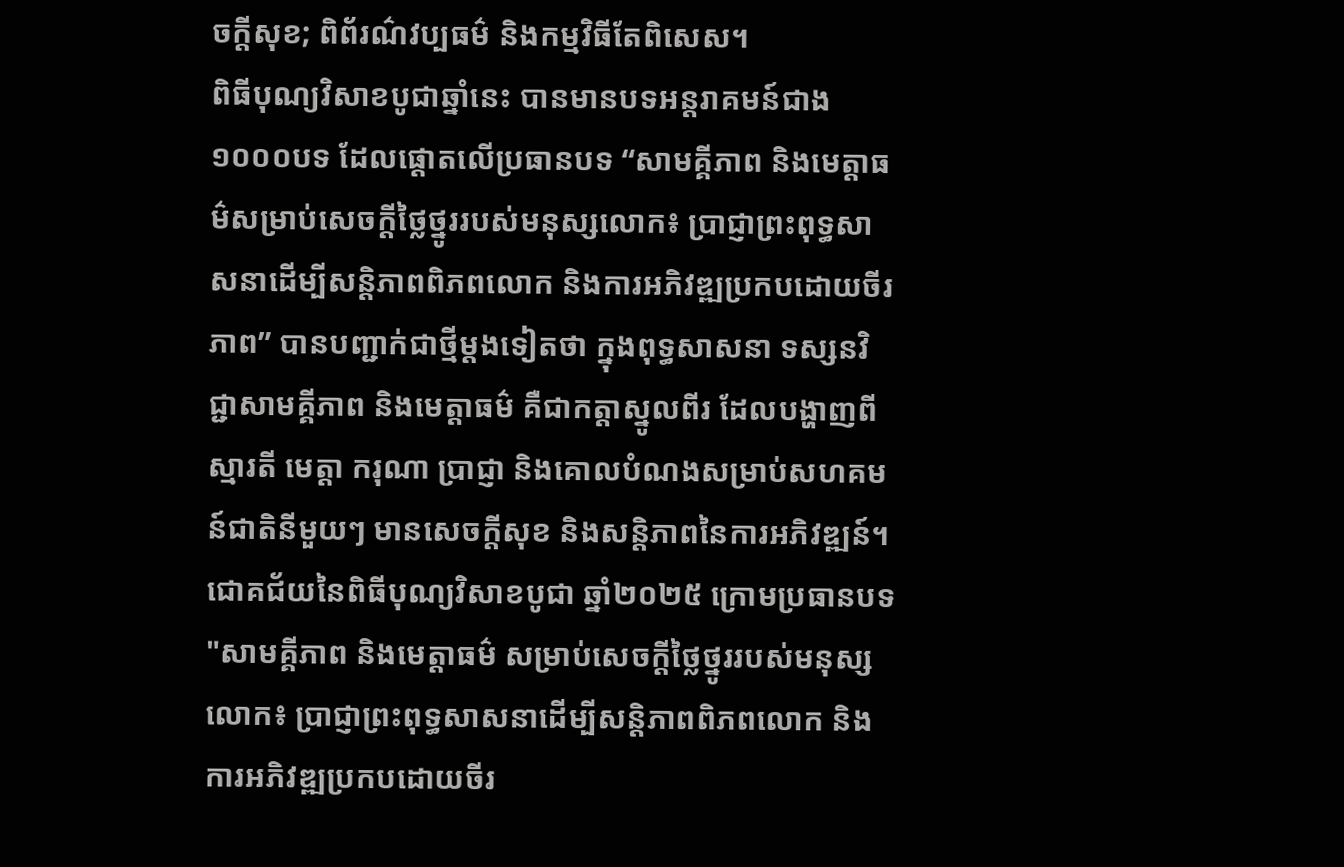ចក្តីសុខ; ពិព័រណ៌វប្បធម៌ និងកម្មវិធីតែពិសេស។
ពិធីបុណ្យវិសាខបូជាឆ្នាំនេះ បានមានបទអន្តរាគមន៍ជាង ១០០០បទ ដែលផ្តោតលើប្រធានបទ “សាមគ្គីភាព និងមេត្តាធម៌សម្រាប់សេចក្តីថ្លៃថ្នូររបស់មនុស្សលោក៖ ប្រាជ្ញាព្រះពុទ្ធសាសនាដើម្បីសន្តិភាពពិភពលោក និងការអភិវឌ្ឍប្រកបដោយចីរភាព” បានបញ្ជាក់ជាថ្មីម្តងទៀតថា ក្នុងពុទ្ធសាសនា ទស្សនវិជ្ជាសាមគ្គីភាព និងមេត្តាធម៌ គឺជាកត្តាស្នូលពីរ ដែលបង្ហាញពីស្មារតី មេត្តា ករុណា ប្រាជ្ញា និងគោលបំណងសម្រាប់សហគមន៍ជាតិនីមួយៗ មានសេចក្តីសុខ និងសន្តិភាពនៃការអភិវឌ្ឍន៍។
ជោគជ័យនៃពិធីបុណ្យវិសាខបូជា ឆ្នាំ២០២៥ ក្រោមប្រធានបទ "សាមគ្គីភាព និងមេត្តាធម៌ សម្រាប់សេចក្តីថ្លៃថ្នូររបស់មនុស្សលោក៖ ប្រាជ្ញាព្រះពុទ្ធសាសនាដើម្បីសន្តិភាពពិភពលោក និងការអភិវឌ្ឍប្រកបដោយចីរ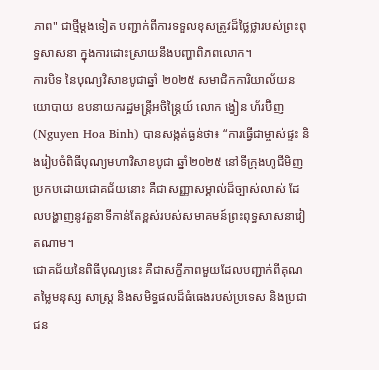ភាព" ជាថ្មីម្តងទៀត បញ្ជាក់ពីការទទួលខុសត្រូវដ៏ថ្លៃថ្លារបស់ព្រះពុទ្ធសាសនា ក្នុងការដោះស្រាយនឹងបញ្ហាពិភពលោក។
ការបិទ នៃបុណ្យវិសាខបូជាឆ្នាំ ២០២៥ សមាជិកការិយាល័យនយោបាយ ឧបនាយករដ្ឋមន្ត្រីអចិន្ត្រៃយ៍ លោក ង្វៀន ហ័រប៊ិញ (Nguyen Hoa Binh) បានសង្កត់ធ្ងន់ថា៖ “ការធ្វើជាម្ចាស់ផ្ទះ និងរៀបចំពិធីបុណ្យមហាវិសាខបូជា ឆ្នាំ២០២៥ នៅទីក្រុងហូជីមិញប្រកបដោយជោគជ័យនោះ គឺជាសញ្ញាសម្គាល់ដ៏ច្បាស់លាស់ ដែលបង្ហាញនូវតួនាទីកាន់តែខ្ពស់របស់សមាគមន៍ព្រះពុទ្ធសាសនាវៀតណាម។
ជោគជ័យនៃពិធីបុណ្យនេះ គឺជាសក្ខីភាពមួយដែលបញ្ជាក់ពីគុណតម្លៃមនុស្ស សាស្ត្រ និងសមិទ្ធផលដ៏ធំធេងរបស់ប្រទេស និងប្រជាជន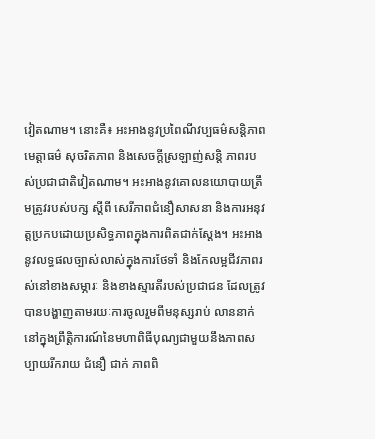វៀតណាម។ នោះគឺ៖ អះអាងនូវប្រពៃណីវប្បធម៌សន្តិភាព មេត្តាធម៌ សុចរិតភាព និងសេចក្តីស្រឡាញ់សន្តិ ភាពរបស់ប្រជាជាតិវៀតណាម។ អះអាងនូវគោលនយោបាយត្រឹមត្រូវរបស់បក្ស ស្តីពី សេរីភាពជំនឿសាសនា និងការអនុវត្តប្រកបដោយប្រសិទ្ធភាពក្នុងការពិតជាក់ស្ដែង។ អះអាងនូវលទ្ធផលច្បាស់លាស់ក្នុងការថែទាំ និងកែលម្អជីវភាពរស់នៅខាងសម្ភារៈ និងខាងស្មារតីរបស់ប្រជាជន ដែលត្រូវបានបង្ហាញតាមរយៈការចូលរួមពីមនុស្សរាប់ លាននាក់នៅក្នុងព្រឹត្តិការណ៍នៃមហាពិធីបុណ្យជាមួយនឹងភាពសប្បាយរីករាយ ជំនឿ ជាក់ ភាពពិ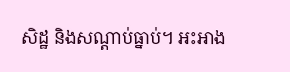សិដ្ឋ និងសណ្ដាប់ធ្នាប់។ អះអាង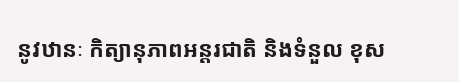នូវឋានៈ កិត្យានុភាពអន្តរជាតិ និងទំនួល ខុស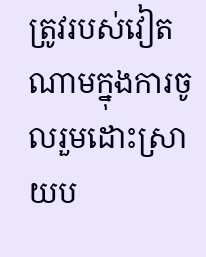ត្រូវរបស់វៀតណាមក្នុងការចូលរួមដោះស្រាយប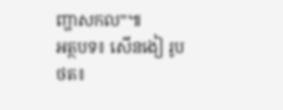ញ្ហាសកល”៕
អត្ថបទ៖ សើនងៀ រូបថត៖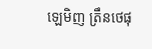ឡេមិញ ត្រឹនថេផុ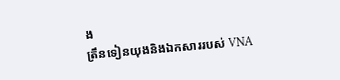ង
ត្រឹនទៀនយុងនិងឯកសាររបស់ VNA